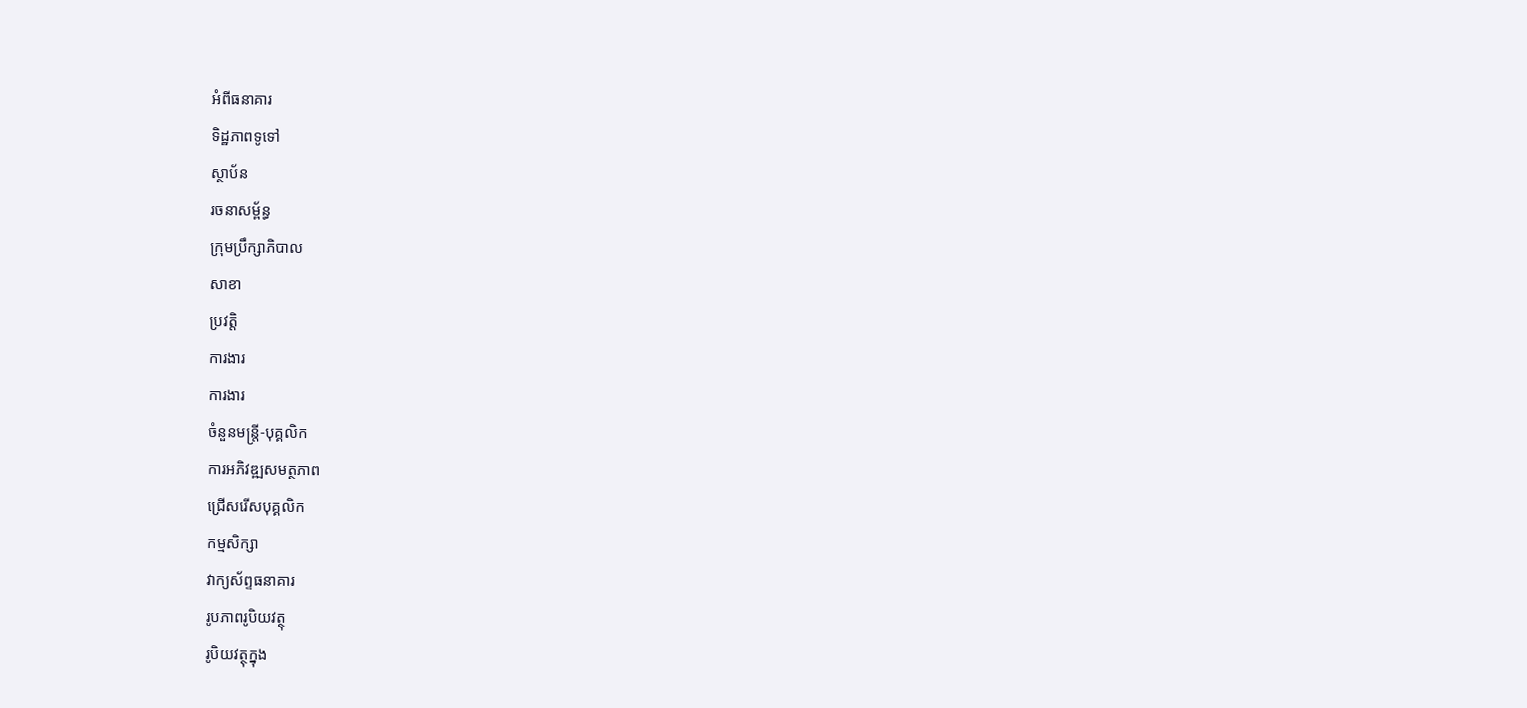អំពីធនាគារ
ទិដ្ឋភាពទូទៅ
ស្ថាប័ន
រចនាសម្ព័ន្ធ
ក្រុមប្រឹក្សាភិបាល
សាខា
ប្រវត្តិ
ការងារ
ការងារ
ចំនួនមន្ត្រី-បុគ្គលិក
ការអភិវឌ្ឍសមត្ថភាព
ជ្រើសរើសបុគ្គលិក
កម្មសិក្សា
វាក្យស័ព្ទធនាគារ
រូបភាពរូបិយវត្ថុ
រូបិយវត្ថុក្នុង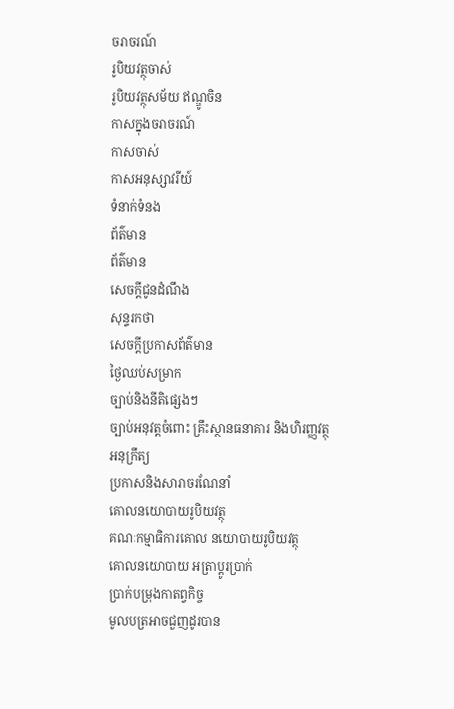ចរាចរណ៍
រូបិយវត្ថុចាស់
រូបិយវត្ថុសម័យ ឥណ្ឌូចិន
កាសក្នុងចរាចរណ៍
កាសចាស់
កាសអនុស្សាវរីយ៍
ទំនាក់ទំនង
ព័ត៌មាន
ព័ត៌មាន
សេចក្តីជូនដំណឹង
សុន្ទរកថា
សេចក្តីប្រកាសព័ត៌មាន
ថ្ងៃឈប់សម្រាក
ច្បាប់និងនីតិផ្សេងៗ
ច្បាប់អនុវត្តចំពោះ គ្រឹះស្ថានធនាគារ និងហិរញ្ញវត្ថុ
អនុក្រឹត្យ
ប្រកាសនិងសារាចរណែនាំ
គោលនយោបាយរូបិយវត្ថុ
គណៈកម្មាធិការគោល នយោបាយរូបិយវត្ថុ
គោលនយោបាយ អត្រាប្តូរប្រាក់
ប្រាក់បម្រុងកាតព្វកិច្ច
មូលបត្រអាចជួញដូរបាន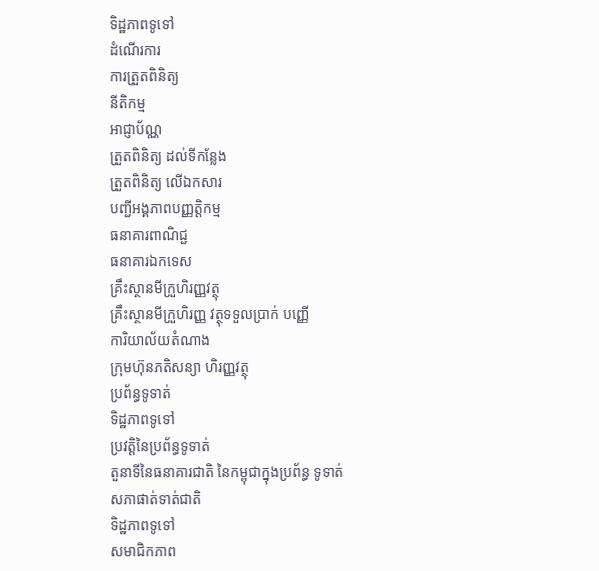ទិដ្ឋភាពទូទៅ
ដំណើរការ
ការត្រួតពិនិត្យ
នីតិកម្ម
អាជ្ញាប័ណ្ណ
ត្រួតពិនិត្យ ដល់ទីកន្លែង
ត្រួតពិនិត្យ លើឯកសារ
បញ្ជីអង្គភាពបញ្ញត្តិកម្ម
ធនាគារពាណិជ្ជ
ធនាគារឯកទេស
គ្រឹះស្ថានមីក្រួហិរញ្ញវត្ថុ
គ្រឹះស្ថានមីក្រួហិរញ្ញ វត្ថុទទួលប្រាក់ បញ្ញើ
ការិយាល័យតំណាង
ក្រុមហ៊ុនភតិសន្យា ហិរញ្ញវត្ថុ
ប្រព័ន្ធទូទាត់
ទិដ្ឋភាពទូទៅ
ប្រវត្តិនៃប្រព័ន្ធទូទាត់
តួនាទីនៃធនាគារជាតិ នៃកម្ពុជាក្នុងប្រព័ន្ធ ទូទាត់
សភាផាត់ទាត់ជាតិ
ទិដ្ឋភាពទូទៅ
សមាជិកភាព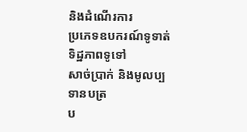និងដំណើរការ
ប្រភេទឧបករណ៍ទូទាត់
ទិដ្ឋភាពទូទៅ
សាច់ប្រាក់ និងមូលប្បទានបត្រ
ប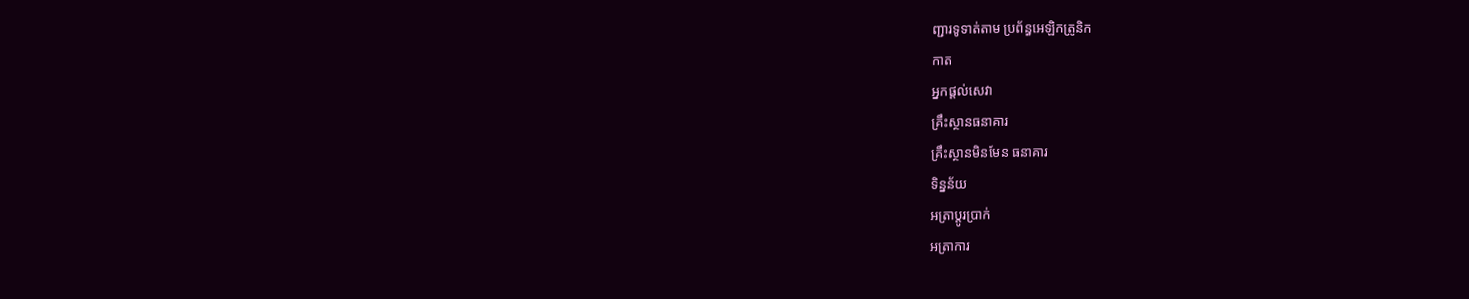ញ្ជារទូទាត់តាម ប្រព័ន្ធអេឡិកត្រូនិក
កាត
អ្នកផ្តល់សេវា
គ្រឹះស្ថានធនាគារ
គ្រឹះស្ថានមិនមែន ធនាគារ
ទិន្នន័យ
អត្រាប្តូរបា្រក់
អត្រាការ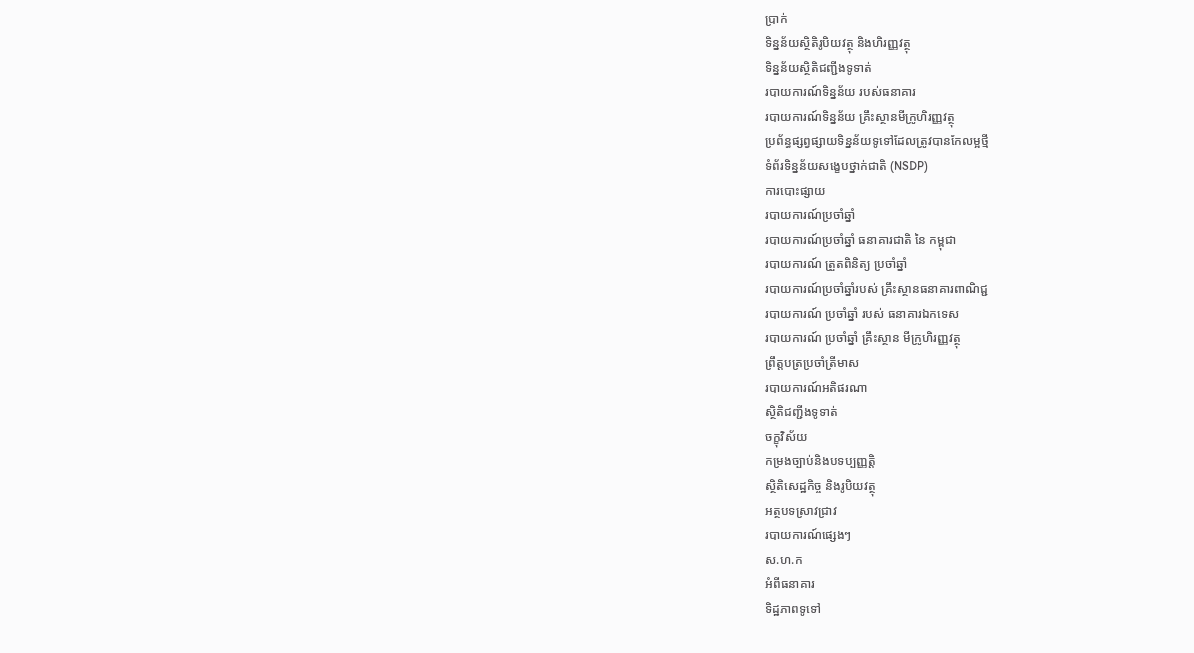ប្រាក់
ទិន្នន័យស្ថិតិរូបិយវត្ថុ និងហិរញ្ញវត្ថុ
ទិន្នន័យស្ថិតិជញ្ជីងទូទាត់
របាយការណ៍ទិន្នន័យ របស់ធនាគារ
របាយការណ៍ទិន្នន័យ គ្រឹះស្ថានមីក្រូហិរញ្ញវត្ថុ
ប្រព័ន្ធផ្សព្វផ្សាយទិន្នន័យទូទៅដែលត្រូវបានកែលម្អថ្មី
ទំព័រទិន្នន័យសង្ខេបថ្នាក់ជាតិ (NSDP)
ការបោះផ្សាយ
របាយការណ៍ប្រចាំឆ្នាំ
របាយការណ៍ប្រចាំឆ្នាំ ធនាគារជាតិ នៃ កម្ពុជា
របាយការណ៍ ត្រួតពិនិត្យ ប្រចាំឆ្នាំ
របាយការណ៍ប្រចាំឆ្នាំរបស់ គ្រឹះស្ថានធនាគារពាណិជ្ជ
របាយការណ៍ ប្រចាំឆ្នាំ របស់ ធនាគារឯកទេស
របាយការណ៍ ប្រចាំឆ្នាំ គ្រឹះស្ថាន មីក្រូហិរញ្ញវត្ថុ
ព្រឹត្តបត្រប្រចាំត្រីមាស
របាយការណ៍អតិផរណា
ស្ថិតិជញ្ជីងទូទាត់
ចក្ខុវិស័យ
កម្រងច្បាប់និងបទប្បញ្ញត្តិ
ស្ថិតិសេដ្ឋកិច្ច និងរូបិយវត្ថុ
អត្ថបទស្រាវជ្រាវ
របាយការណ៍ផ្សេងៗ
ស.ហ.ក
អំពីធនាគារ
ទិដ្ឋភាពទូទៅ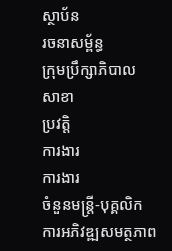ស្ថាប័ន
រចនាសម្ព័ន្ធ
ក្រុមប្រឹក្សាភិបាល
សាខា
ប្រវត្តិ
ការងារ
ការងារ
ចំនួនមន្ត្រី-បុគ្គលិក
ការអភិវឌ្ឍសមត្ថភាព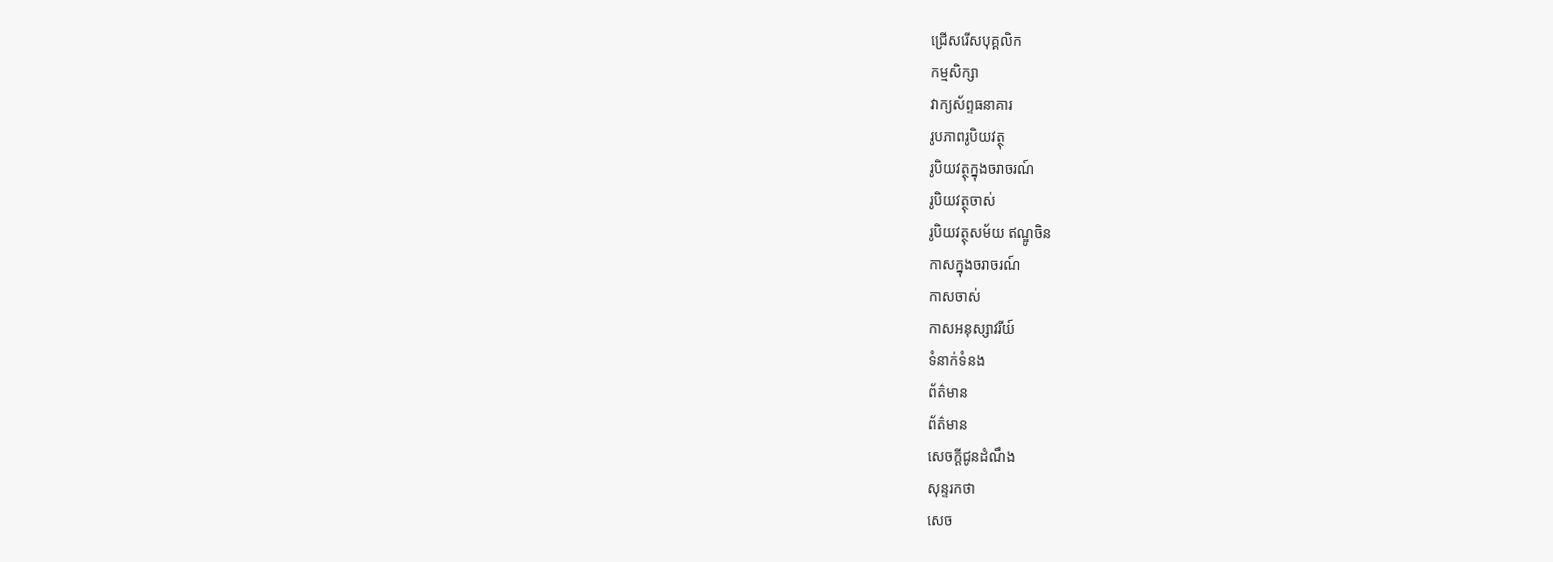ជ្រើសរើសបុគ្គលិក
កម្មសិក្សា
វាក្យស័ព្ទធនាគារ
រូបភាពរូបិយវត្ថុ
រូបិយវត្ថុក្នុងចរាចរណ៍
រូបិយវត្ថុចាស់
រូបិយវត្ថុសម័យ ឥណ្ឌូចិន
កាសក្នុងចរាចរណ៍
កាសចាស់
កាសអនុស្សាវរីយ៍
ទំនាក់ទំនង
ព័ត៌មាន
ព័ត៌មាន
សេចក្តីជូនដំណឹង
សុន្ទរកថា
សេច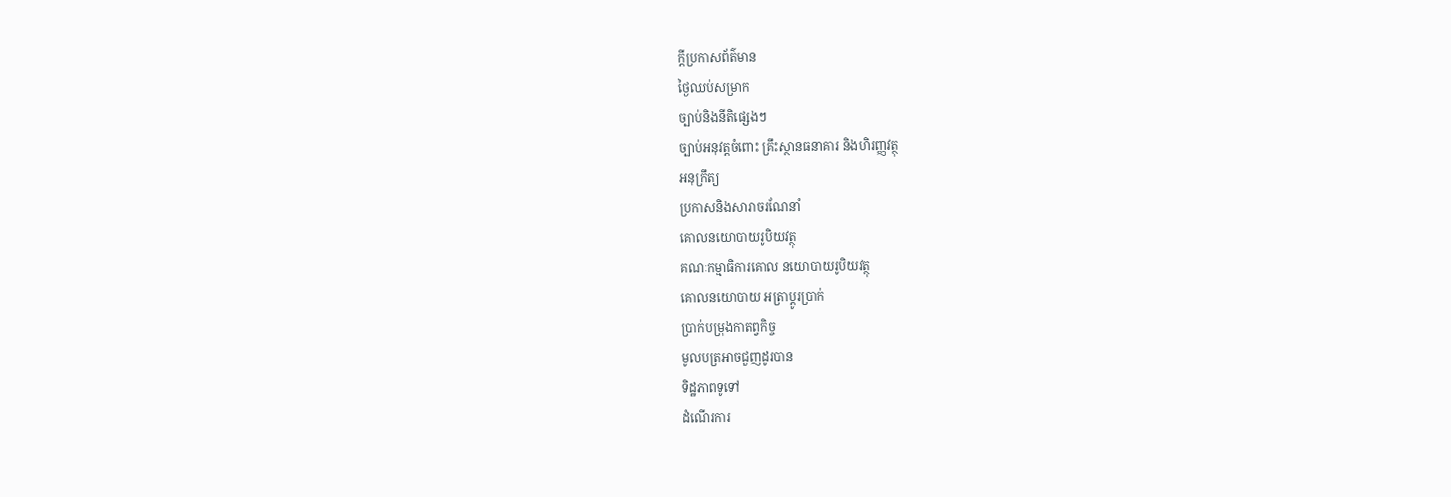ក្តីប្រកាសព័ត៌មាន
ថ្ងៃឈប់សម្រាក
ច្បាប់និងនីតិផ្សេងៗ
ច្បាប់អនុវត្តចំពោះ គ្រឹះស្ថានធនាគារ និងហិរញ្ញវត្ថុ
អនុក្រឹត្យ
ប្រកាសនិងសារាចរណែនាំ
គោលនយោបាយរូបិយវត្ថុ
គណៈកម្មាធិការគោល នយោបាយរូបិយវត្ថុ
គោលនយោបាយ អត្រាប្តូរប្រាក់
ប្រាក់បម្រុងកាតព្វកិច្ច
មូលបត្រអាចជួញដូរបាន
ទិដ្ឋភាពទូទៅ
ដំណើរការ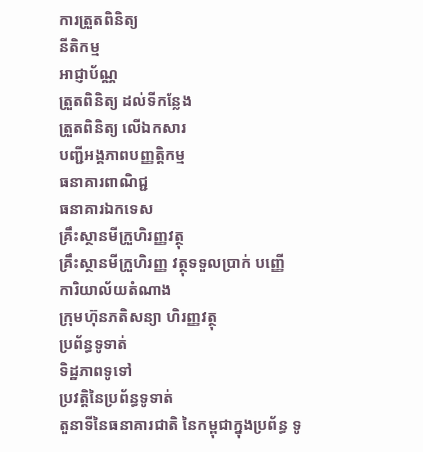ការត្រួតពិនិត្យ
នីតិកម្ម
អាជ្ញាប័ណ្ណ
ត្រួតពិនិត្យ ដល់ទីកន្លែង
ត្រួតពិនិត្យ លើឯកសារ
បញ្ជីអង្គភាពបញ្ញត្តិកម្ម
ធនាគារពាណិជ្ជ
ធនាគារឯកទេស
គ្រឹះស្ថានមីក្រួហិរញ្ញវត្ថុ
គ្រឹះស្ថានមីក្រួហិរញ្ញ វត្ថុទទួលប្រាក់ បញ្ញើ
ការិយាល័យតំណាង
ក្រុមហ៊ុនភតិសន្យា ហិរញ្ញវត្ថុ
ប្រព័ន្ធទូទាត់
ទិដ្ឋភាពទូទៅ
ប្រវត្តិនៃប្រព័ន្ធទូទាត់
តួនាទីនៃធនាគារជាតិ នៃកម្ពុជាក្នុងប្រព័ន្ធ ទូ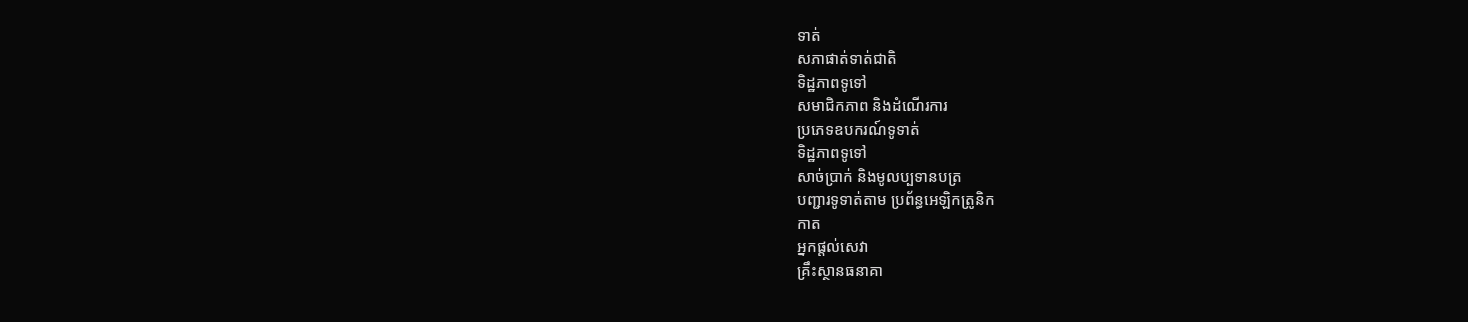ទាត់
សភាផាត់ទាត់ជាតិ
ទិដ្ឋភាពទូទៅ
សមាជិកភាព និងដំណើរការ
ប្រភេទឧបករណ៍ទូទាត់
ទិដ្ឋភាពទូទៅ
សាច់ប្រាក់ និងមូលប្បទានបត្រ
បញ្ជារទូទាត់តាម ប្រព័ន្ធអេឡិកត្រូនិក
កាត
អ្នកផ្តល់សេវា
គ្រឹះស្ថានធនាគា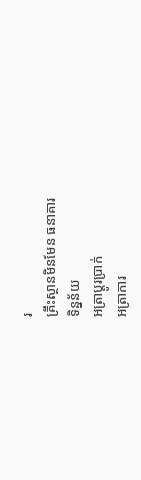រ
គ្រឹះស្ថានមិនមែន ធនាគារ
ទិន្នន័យ
អត្រាប្តូរបា្រក់
អត្រាការ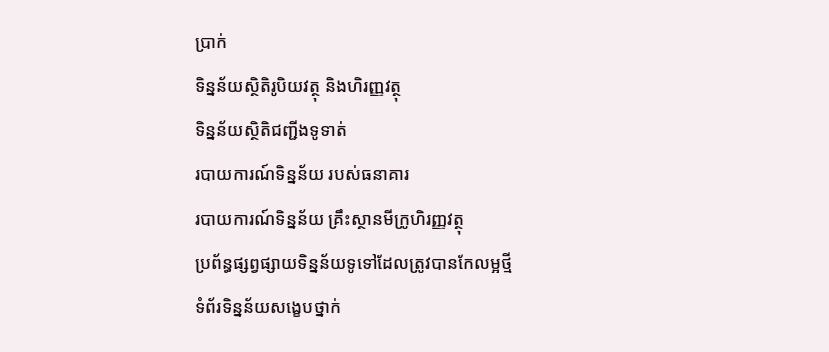ប្រាក់
ទិន្នន័យស្ថិតិរូបិយវត្ថុ និងហិរញ្ញវត្ថុ
ទិន្នន័យស្ថិតិជញ្ជីងទូទាត់
របាយការណ៍ទិន្នន័យ របស់ធនាគារ
របាយការណ៍ទិន្នន័យ គ្រឹះស្ថានមីក្រូហិរញ្ញវត្ថុ
ប្រព័ន្ធផ្សព្វផ្សាយទិន្នន័យទូទៅដែលត្រូវបានកែលម្អថ្មី
ទំព័រទិន្នន័យសង្ខេបថ្នាក់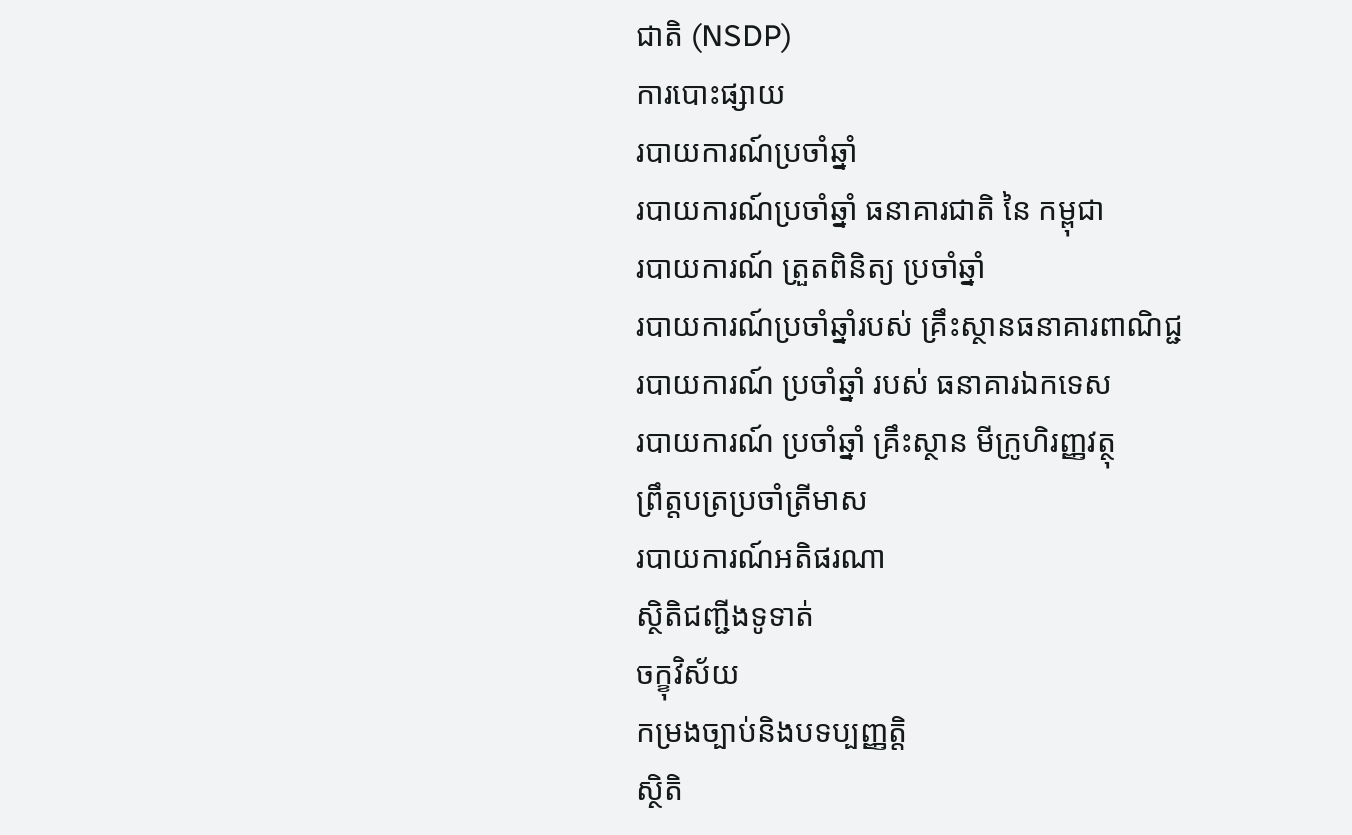ជាតិ (NSDP)
ការបោះផ្សាយ
របាយការណ៍ប្រចាំឆ្នាំ
របាយការណ៍ប្រចាំឆ្នាំ ធនាគារជាតិ នៃ កម្ពុជា
របាយការណ៍ ត្រួតពិនិត្យ ប្រចាំឆ្នាំ
របាយការណ៍ប្រចាំឆ្នាំរបស់ គ្រឹះស្ថានធនាគារពាណិជ្ជ
របាយការណ៍ ប្រចាំឆ្នាំ របស់ ធនាគារឯកទេស
របាយការណ៍ ប្រចាំឆ្នាំ គ្រឹះស្ថាន មីក្រូហិរញ្ញវត្ថុ
ព្រឹត្តបត្រប្រចាំត្រីមាស
របាយការណ៍អតិផរណា
ស្ថិតិជញ្ជីងទូទាត់
ចក្ខុវិស័យ
កម្រងច្បាប់និងបទប្បញ្ញត្តិ
ស្ថិតិ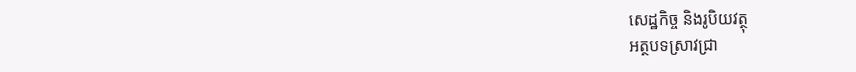សេដ្ឋកិច្ច និងរូបិយវត្ថុ
អត្ថបទស្រាវជ្រា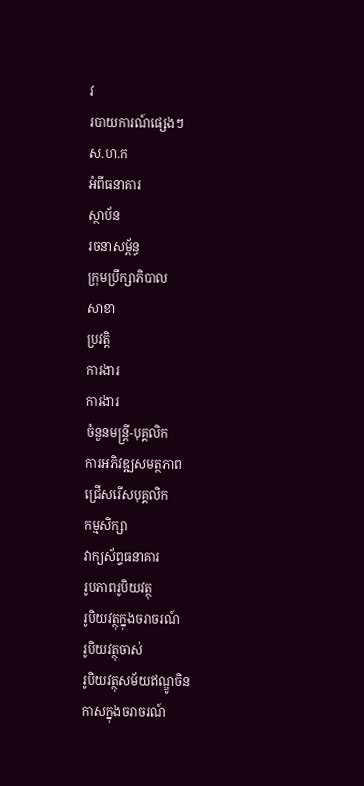វ
របាយការណ៍ផ្សេងៗ
ស.ហ.ក
អំពីធនាគារ
ស្ថាប័ន
រចនាសម្ព័ន្ធ
ក្រុមប្រឹក្សាភិបាល
សាខា
ប្រវត្តិ
ការងារ
ការងារ
ចំនួនមន្ត្រី-បុគ្គលិក
ការអភិវឌ្ឍសមត្ថភាព
ជ្រើសរើសបុគ្គលិក
កម្មសិក្សា
វាក្យស័ព្ទធនាគារ
រូបភាពរូបិយវត្ថុ
រូបិយវត្ថុក្នុងចរាចរណ៍
រូបិយវត្ថុចាស់
រូបិយវត្ថុសម័យឥណ្ឌូចិន
កាសក្នុងចរាចរណ៍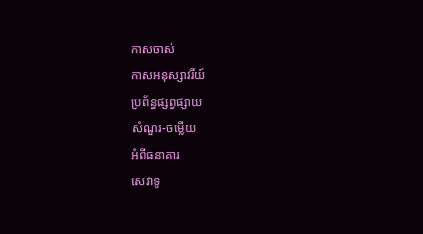កាសចាស់
កាសអនុស្សាវរីយ៍
ប្រព័ន្ធផ្សព្វផ្សាយ
សំណួរ-ចម្លើយ
អំពីធនាគារ
សេវាទូ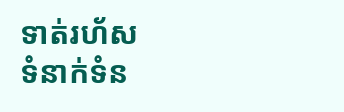ទាត់រហ័ស
ទំនាក់ទំន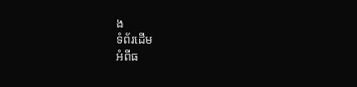ង
ទំព័រដើម
អំពីធ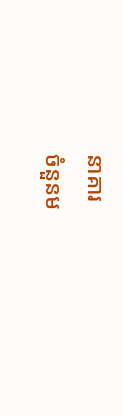នាគារ
ចំនួនម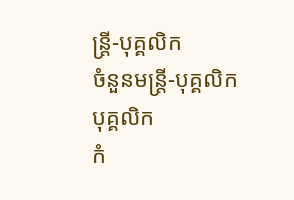ន្ត្រី-បុគ្គលិក
ចំនួនមន្ត្រី-បុគ្គលិក
បុគ្គលិក
កំ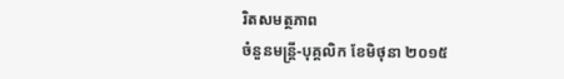រិតសមត្ថភាព
ចំនួនមន្ត្រី-បុគ្គលិក ខែមិថុនា ២០១៥